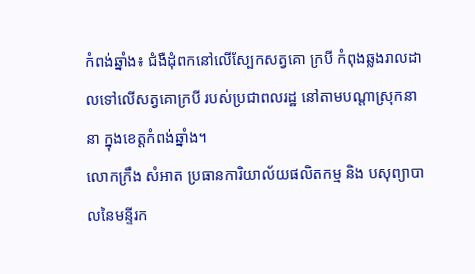កំពង់ឆ្នាំង៖ ជំងឺដុំពកនៅលើស្បែកសត្វគោ ក្របី កំពុងឆ្លងរាលដាលទៅលើសត្វគោក្របី របស់ប្រជាពលរដ្ឋ នៅតាមបណ្តាស្រុកនានា ក្នុងខេត្តកំពង់ឆ្នាំង។
លោកក្រឹង សំអាត ប្រធានការិយាល័យផលិតកម្ម និង បសុព្យាបាលនៃមន្ទីរក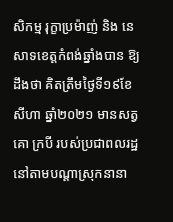សិកម្ម រុក្ខាប្រម៉ាញ់ និង នេសាទខេត្តកំពង់ឆ្នាំងបាន ឱ្យដឹងថា គិតត្រឹមថ្ងៃទី១៩ខែសីហា ឆ្នាំ២០២១ មានសត្វគោ ក្របី របស់ប្រជាពលរដ្ឋ នៅតាមបណ្តាស្រុកនានា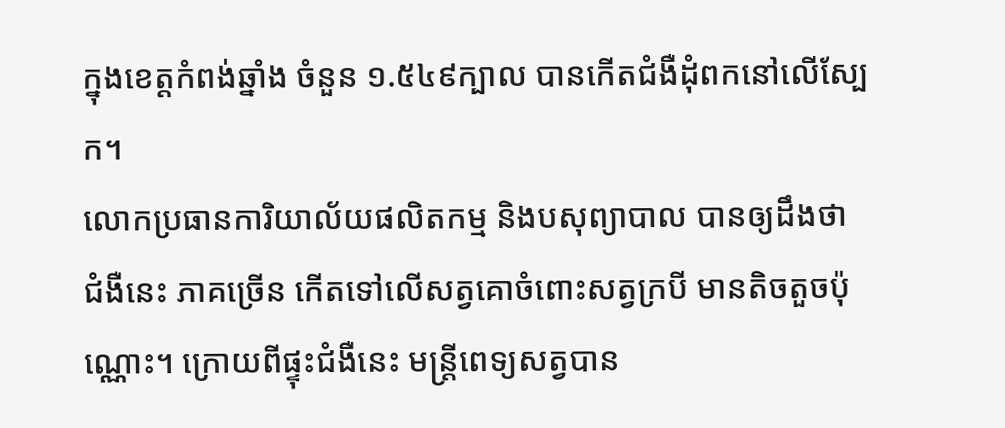ក្នុងខេត្តកំពង់ឆ្នាំង ចំនួន ១.៥៤៩ក្បាល បានកើតជំងឺដុំពកនៅលើស្បែក។
លោកប្រធានការិយាល័យផលិតកម្ម និងបសុព្យាបាល បានឲ្យដឹងថា ជំងឺនេះ ភាគច្រើន កើតទៅលើសត្វគោចំពោះសត្វក្របី មានតិចតួចប៉ុណ្ណោះ។ ក្រោយពីផ្ទុះជំងឺនេះ មន្ត្រីពេទ្យសត្វបាន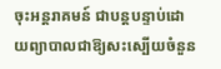ចុះអន្តរាគមន៍ ជាបន្តបន្ទាប់ដោយព្យាបាលជាឱ្យសះស្បើយចំនួន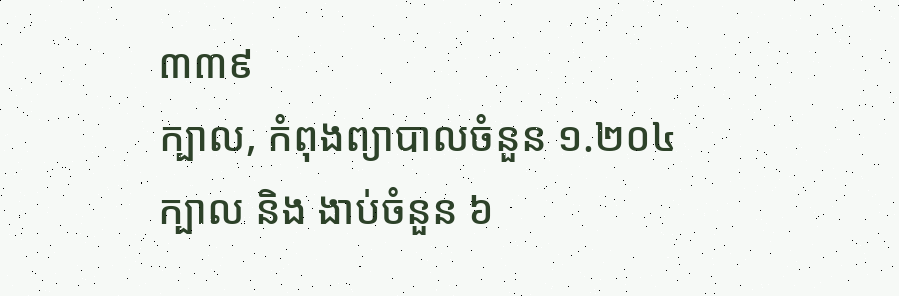៣៣៩
ក្បាល, កំពុងព្យាបាលចំនួន ១.២០៤ក្បាល និង ងាប់ចំនួន ៦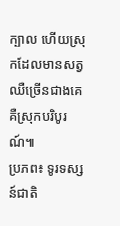ក្បាល ហើយស្រុកដែលមានសត្វឈឺច្រើនជាងគេ គឺស្រុកបរិបូរណ៍៕
ប្រភព៖ ទូរទស្សន៍ជាតិ